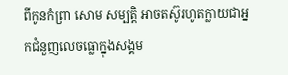ពីកូនកំព្រា សោម សម្បត្តិ អាចតស៊ូរហូតក្លាយជាអ្នកជំនួញលេចធ្លោក្នុងសង្គម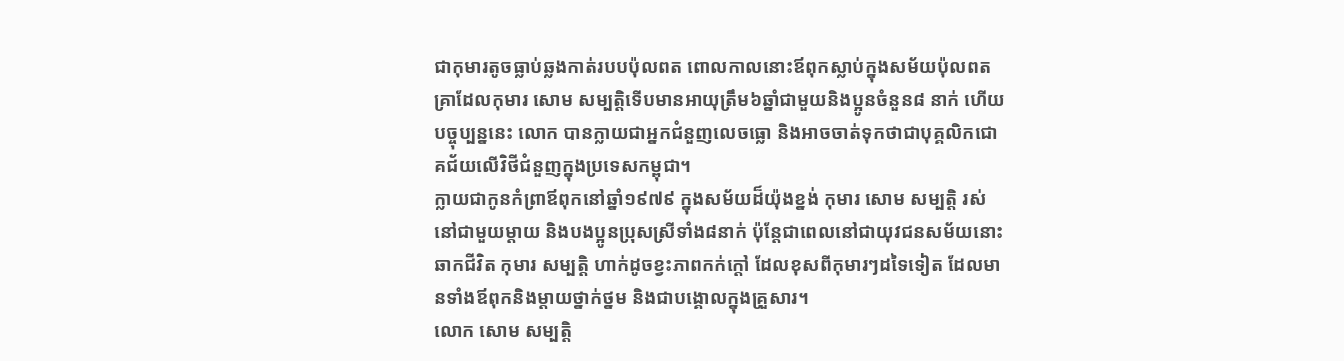ជាកុមារតូចធ្លាប់ឆ្លងកាត់របបប៉ុលពត ពោលកាលនោះឪពុកស្លាប់ក្នុងសម័យប៉ុលពតគ្រាដែលកុមារ សោម សម្បត្តិទើបមានអាយុត្រឹម៦ឆ្នាំជាមួយនិងប្អូនចំនួន៨ នាក់ ហើយបច្ចុប្បន្ននេះ លោក បានក្លាយជាអ្នកជំនួញលេចធ្លោ និងអាចចាត់ទុកថាជាបុគ្គលិកជោគជ័យលើវិថីជំនួញក្នុងប្រទេសកម្ពុជា។
ក្លាយជាកូនកំព្រាឪពុកនៅឆ្នាំ១៩៧៩ ក្នុងសម័យដ៏យ៉ុងខ្នង់ កុមារ សោម សម្បត្តិ រស់នៅជាមួយម្តាយ និងបងប្អូនប្រុសស្រីទាំង៨នាក់ ប៉ុន្តែជាពេលនៅជាយុវជនសម័យនោះឆាកជីវិត កុមារ សម្បត្តិ ហាក់ដូចខ្វះភាពកក់ក្តៅ ដែលខុសពីកុមារៗដទៃទៀត ដែលមានទាំងឪពុកនិងម្តាយថ្នាក់ថ្នម និងជាបង្គោលក្នុងគ្រួសារ។
លោក សោម សម្បត្តិ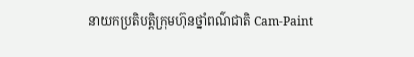នាយកប្រតិបត្តិក្រុមហ៊ុនថ្នាំពណ៌ជាតិ Cam-Paint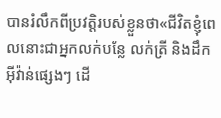បានរំលឹកពីប្រវត្តិរបស់ខ្លួនថា«ជីវិតខ្ញុំពេលនោះជាអ្នកលក់បន្លែ លក់ត្រី និងដឹកអ៊ីវ៉ាន់ផ្សេងៗ ដើ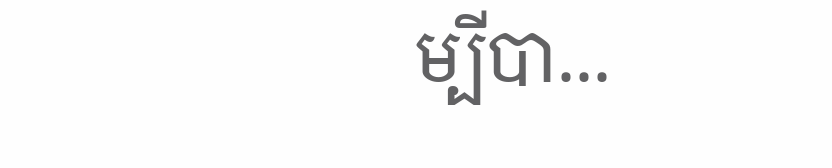ម្បីបា...